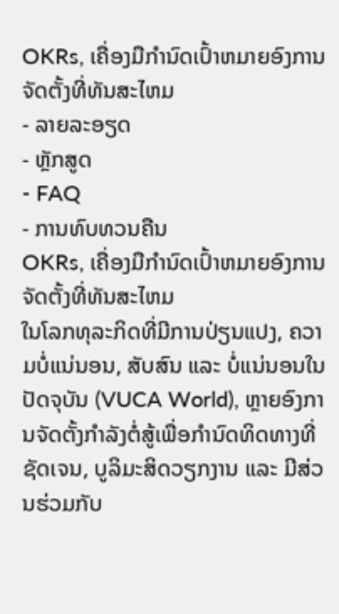OKRs, ເຄື່ອງມືກໍານົດເປົ້າຫມາຍອົງການຈັດຕັ້ງທີ່ທັນສະໄຫມ
- ລາຍລະອຽດ
- ຫຼັກສູດ
- FAQ
- ການທົບທວນຄືນ
OKRs, ເຄື່ອງມືກໍານົດເປົ້າຫມາຍອົງການຈັດຕັ້ງທີ່ທັນສະໄຫມ
ໃນໂລກທຸລະກິດທີ່ມີການປ່ຽນແປງ, ຄວາມບໍ່ແນ່ນອນ, ສັບສົນ ແລະ ບໍ່ແນ່ນອນໃນປັດຈຸບັນ (VUCA World), ຫຼາຍອົງການຈັດຕັ້ງກໍາລັງຕໍ່ສູ້ເພື່ອກໍານົດທິດທາງທີ່ຊັດເຈນ, ບູລິມະສິດວຽກງານ ແລະ ມີສ່ວນຮ່ວມກັບ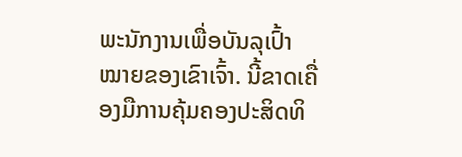ພະນັກງານເພື່ອບັນລຸເປົ້າໝາຍຂອງເຂົາເຈົ້າ. ນີ້ຂາດເຄື່ອງມືການຄຸ້ມຄອງປະສິດທິ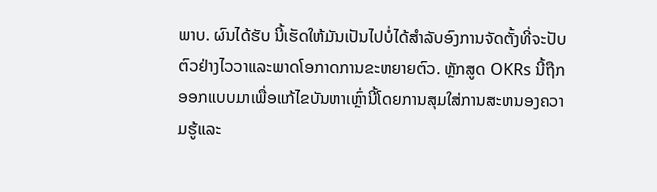ພາບ. ຜົນໄດ້ຮັບ ນີ້ເຮັດໃຫ້ມັນເປັນໄປບໍ່ໄດ້ສໍາລັບອົງການຈັດຕັ້ງທີ່ຈະປັບຕົວຢ່າງໄວວາແລະພາດໂອກາດການຂະຫຍາຍຕົວ. ຫຼັກສູດ OKRs ນີ້ຖືກອອກແບບມາເພື່ອແກ້ໄຂບັນຫາເຫຼົ່ານີ້ໂດຍການສຸມໃສ່ການສະຫນອງຄວາມຮູ້ແລະ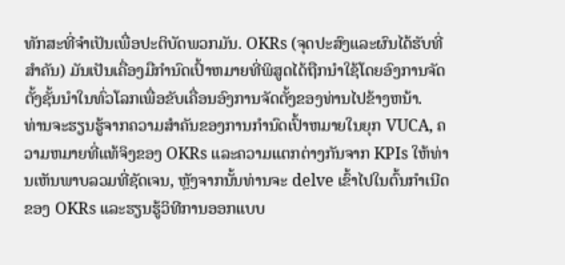ທັກສະທີ່ຈໍາເປັນເພື່ອປະຕິບັດພວກມັນ. OKRs (ຈຸດປະສົງແລະຜົນໄດ້ຮັບທີ່ສໍາຄັນ) ມັນເປັນເຄື່ອງມືກໍານົດເປົ້າຫມາຍທີ່ພິສູດໄດ້ຖືກນໍາໃຊ້ໂດຍອົງການຈັດຕັ້ງຊັ້ນນໍາໃນທົ່ວໂລກເພື່ອຂັບເຄື່ອນອົງການຈັດຕັ້ງຂອງທ່ານໄປຂ້າງຫນ້າ.
ທ່ານຈະຮຽນຮູ້ຈາກຄວາມສໍາຄັນຂອງການກໍານົດເປົ້າຫມາຍໃນຍຸກ VUCA, ຄວາມຫມາຍທີ່ແທ້ຈິງຂອງ OKRs ແລະຄວາມແຕກຕ່າງກັນຈາກ KPIs ໃຫ້ທ່ານເຫັນພາບລວມທີ່ຊັດເຈນ, ຫຼັງຈາກນັ້ນທ່ານຈະ delve ເຂົ້າໄປໃນຕົ້ນກໍາເນີດຂອງ OKRs ແລະຮຽນຮູ້ວິທີການອອກແບບ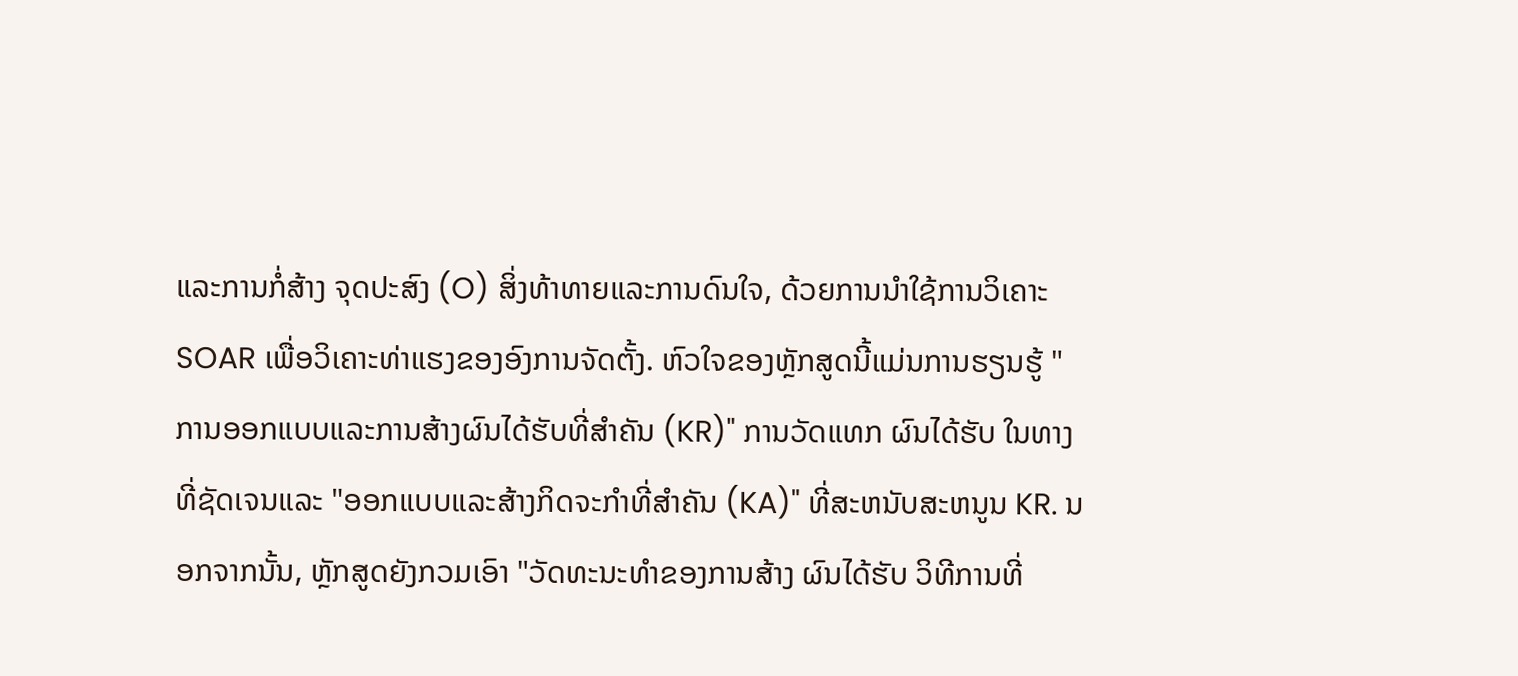ແລະການກໍ່ສ້າງ ຈຸດປະສົງ (O) ສິ່ງທ້າທາຍແລະການດົນໃຈ, ດ້ວຍການນໍາໃຊ້ການວິເຄາະ SOAR ເພື່ອວິເຄາະທ່າແຮງຂອງອົງການຈັດຕັ້ງ. ຫົວໃຈຂອງຫຼັກສູດນີ້ແມ່ນການຮຽນຮູ້ "ການອອກແບບແລະການສ້າງຜົນໄດ້ຮັບທີ່ສໍາຄັນ (KR)" ການວັດແທກ ຜົນໄດ້ຮັບ ໃນທາງທີ່ຊັດເຈນແລະ "ອອກແບບແລະສ້າງກິດຈະກໍາທີ່ສໍາຄັນ (KA)" ທີ່ສະຫນັບສະຫນູນ KR. ນອກຈາກນັ້ນ, ຫຼັກສູດຍັງກວມເອົາ "ວັດທະນະທໍາຂອງການສ້າງ ຜົນໄດ້ຮັບ ວິທີການທີ່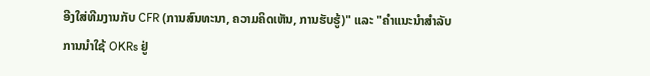ອີງໃສ່ທີມງານກັບ CFR (ການສົນທະນາ, ຄວາມຄິດເຫັນ, ການຮັບຮູ້)" ແລະ "ຄໍາແນະນໍາສໍາລັບການນໍາໃຊ້ OKRs ຢູ່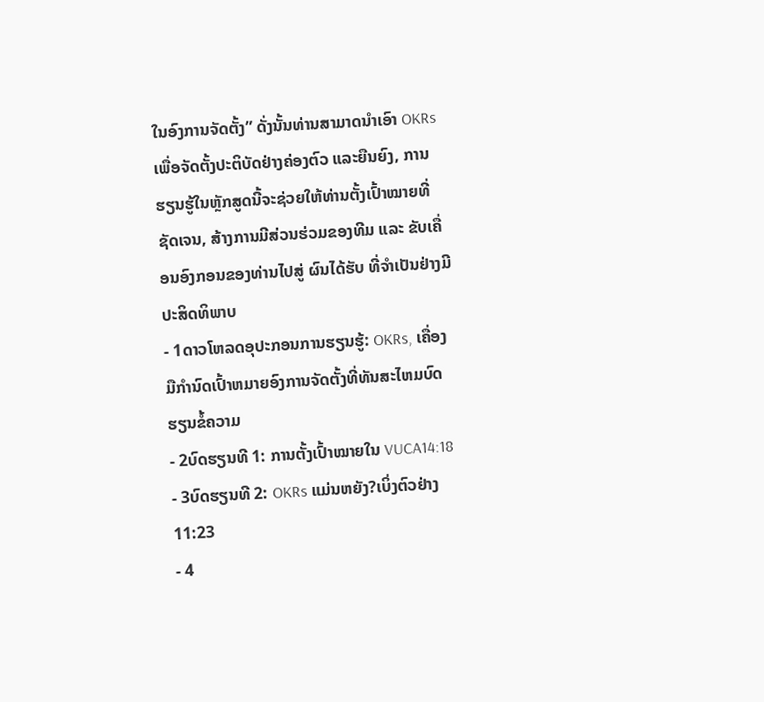ໃນອົງການຈັດຕັ້ງ” ດັ່ງນັ້ນທ່ານສາມາດນໍາເອົາ OKRs ເພື່ອຈັດຕັ້ງປະຕິບັດຢ່າງຄ່ອງຕົວ ແລະຍືນຍົງ, ການຮຽນຮູ້ໃນຫຼັກສູດນີ້ຈະຊ່ວຍໃຫ້ທ່ານຕັ້ງເປົ້າໝາຍທີ່ຊັດເຈນ, ສ້າງການມີສ່ວນຮ່ວມຂອງທີມ ແລະ ຂັບເຄື່ອນອົງກອນຂອງທ່ານໄປສູ່ ຜົນໄດ້ຮັບ ທີ່ຈໍາເປັນຢ່າງມີປະສິດທິພາບ
- 1ດາວໂຫລດອຸປະກອນການຮຽນຮູ້: OKRs, ເຄື່ອງມືກໍານົດເປົ້າຫມາຍອົງການຈັດຕັ້ງທີ່ທັນສະໄຫມບົດຮຽນຂໍ້ຄວາມ
- 2ບົດຮຽນທີ 1: ການຕັ້ງເປົ້າໝາຍໃນ VUCA14:18
- 3ບົດຮຽນທີ 2: OKRs ແມ່ນຫຍັງ?ເບິ່ງຕົວຢ່າງ 11:23
- 4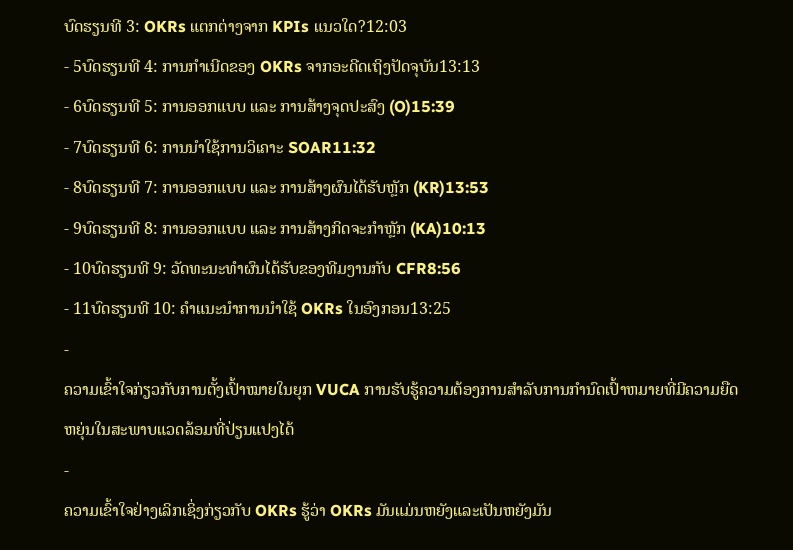ບົດຮຽນທີ 3: OKRs ແຕກຕ່າງຈາກ KPIs ແນວໃດ?12:03
- 5ບົດຮຽນທີ 4: ການກຳເນີດຂອງ OKRs ຈາກອະດີດເຖິງປັດຈຸບັນ13:13
- 6ບົດຮຽນທີ 5: ການອອກແບບ ແລະ ການສ້າງຈຸດປະສົງ (O)15:39
- 7ບົດຮຽນທີ 6: ການນໍາໃຊ້ການວິເຄາະ SOAR11:32
- 8ບົດຮຽນທີ 7: ການອອກແບບ ແລະ ການສ້າງຜົນໄດ້ຮັບຫຼັກ (KR)13:53
- 9ບົດຮຽນທີ 8: ການອອກແບບ ແລະ ການສ້າງກິດຈະກຳຫຼັກ (KA)10:13
- 10ບົດຮຽນທີ 9: ວັດທະນະທໍາຜົນໄດ້ຮັບຂອງທີມງານກັບ CFR8:56
- 11ບົດຮຽນທີ 10: ຄຳແນະນຳການນຳໃຊ້ OKRs ໃນອົງກອນ13:25
-
ຄວາມເຂົ້າໃຈກ່ຽວກັບການຕັ້ງເປົ້າໝາຍໃນຍຸກ VUCA ການຮັບຮູ້ຄວາມຕ້ອງການສໍາລັບການກໍານົດເປົ້າຫມາຍທີ່ມີຄວາມຍືດຫຍຸ່ນໃນສະພາບແວດລ້ອມທີ່ປ່ຽນແປງໄດ້
-
ຄວາມເຂົ້າໃຈຢ່າງເລິກເຊິ່ງກ່ຽວກັບ OKRs ຮູ້ວ່າ OKRs ມັນແມ່ນຫຍັງແລະເປັນຫຍັງມັນ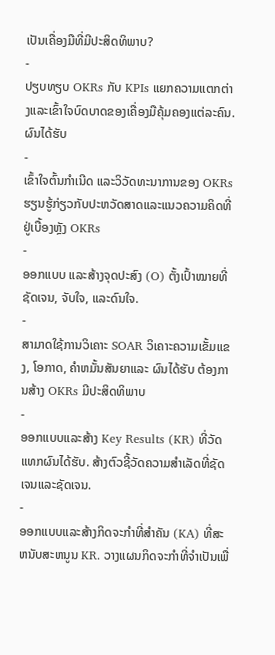ເປັນເຄື່ອງມືທີ່ມີປະສິດທິພາບ?
-
ປຽບທຽບ OKRs ກັບ KPIs ແຍກຄວາມແຕກຕ່າງແລະເຂົ້າໃຈບົດບາດຂອງເຄື່ອງມືຄຸ້ມຄອງແຕ່ລະຄົນ. ຜົນໄດ້ຮັບ
-
ເຂົ້າໃຈຕົ້ນກຳເນີດ ແລະວິວັດທະນາການຂອງ OKRs ຮຽນຮູ້ກ່ຽວກັບປະຫວັດສາດແລະແນວຄວາມຄິດທີ່ຢູ່ເບື້ອງຫຼັງ OKRs
-
ອອກແບບ ແລະສ້າງຈຸດປະສົງ (O) ຕັ້ງເປົ້າໝາຍທີ່ຊັດເຈນ, ຈັບໃຈ, ແລະດົນໃຈ.
-
ສາມາດໃຊ້ການວິເຄາະ SOAR ວິເຄາະຄວາມເຂັ້ມແຂງ, ໂອກາດ, ຄໍາຫມັ້ນສັນຍາແລະ ຜົນໄດ້ຮັບ ຕ້ອງການສ້າງ OKRs ມີປະສິດທິພາບ
-
ອອກແບບແລະສ້າງ Key Results (KR) ທີ່ວັດແທກຜົນໄດ້ຮັບ. ສ້າງຕົວຊີ້ວັດຄວາມສໍາເລັດທີ່ຊັດເຈນແລະຊັດເຈນ.
-
ອອກແບບແລະສ້າງກິດຈະກໍາທີ່ສໍາຄັນ (KA) ທີ່ສະຫນັບສະຫນູນ KR. ວາງແຜນກິດຈະກໍາທີ່ຈໍາເປັນເພື່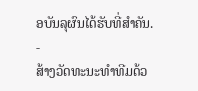ອບັນລຸຜົນໄດ້ຮັບທີ່ສໍາຄັນ.
-
ສ້າງວັດທະນະທໍາທີມດ້ວ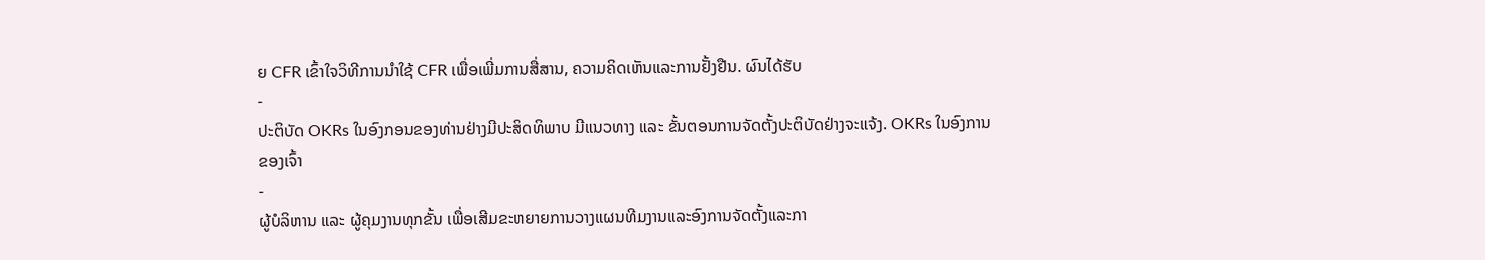ຍ CFR ເຂົ້າໃຈວິທີການນໍາໃຊ້ CFR ເພື່ອເພີ່ມການສື່ສານ, ຄວາມຄິດເຫັນແລະການຢັ້ງຢືນ. ຜົນໄດ້ຮັບ
-
ປະຕິບັດ OKRs ໃນອົງກອນຂອງທ່ານຢ່າງມີປະສິດທິພາບ ມີແນວທາງ ແລະ ຂັ້ນຕອນການຈັດຕັ້ງປະຕິບັດຢ່າງຈະແຈ້ງ. OKRs ໃນອົງການຂອງເຈົ້າ
-
ຜູ້ບໍລິຫານ ແລະ ຜູ້ຄຸມງານທຸກຂັ້ນ ເພື່ອເສີມຂະຫຍາຍການວາງແຜນທີມງານແລະອົງການຈັດຕັ້ງແລະກາ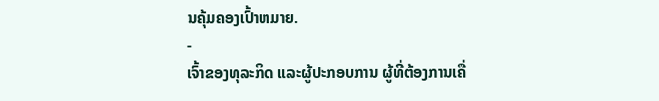ນຄຸ້ມຄອງເປົ້າຫມາຍ.
-
ເຈົ້າຂອງທຸລະກິດ ແລະຜູ້ປະກອບການ ຜູ້ທີ່ຕ້ອງການເຄື່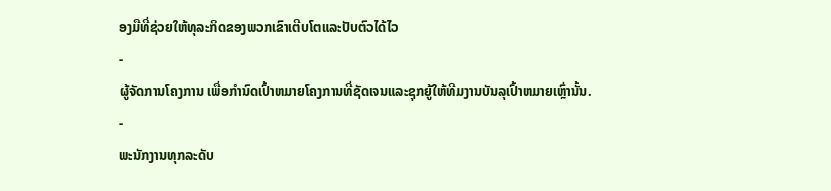ອງມືທີ່ຊ່ວຍໃຫ້ທຸລະກິດຂອງພວກເຂົາເຕີບໂຕແລະປັບຕົວໄດ້ໄວ
-
ຜູ້ຈັດການໂຄງການ ເພື່ອກໍານົດເປົ້າຫມາຍໂຄງການທີ່ຊັດເຈນແລະຊຸກຍູ້ໃຫ້ທີມງານບັນລຸເປົ້າຫມາຍເຫຼົ່ານັ້ນ.
-
ພະນັກງານທຸກລະດັບ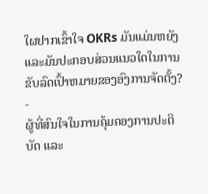ໃຜຢາກເຂົ້າໃຈ OKRs ມັນແມ່ນຫຍັງແລະມັນປະກອບສ່ວນແນວໃດໃນການຂັບລົດເປົ້າຫມາຍຂອງອົງການຈັດຕັ້ງ?
-
ຜູ້ທີ່ສົນໃຈໃນການຄຸ້ມຄອງການປະຕິບັດ ແລະ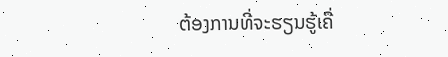ຕ້ອງການທີ່ຈະຮຽນຮູ້ເຄື່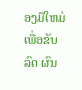ອງມືໃຫມ່ເພື່ອຂັບລົດ ຜົນ